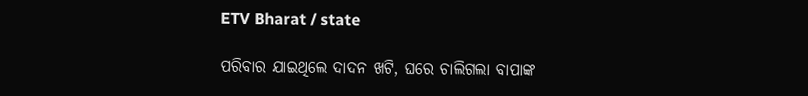ETV Bharat / state

ପରିବାର ଯାଇଥିଲେ ଦାଦନ ଖଟି, ଘରେ ଚାଲିଗଲା ବାପାଙ୍କ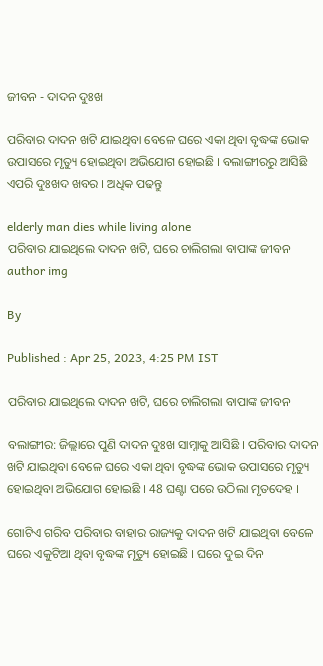ଜୀବନ - ଦାଦନ ଦୁଃଖ

ପରିବାର ଦାଦନ ଖଟି ଯାଇଥିବା ବେଳେ ଘରେ ଏକା ଥିବା ବୃଦ୍ଧଙ୍କ ଭୋକ ଉପାସରେ ମୃତ୍ୟୁ ହୋଇଥିବା ଅଭିଯୋଗ ହୋଇଛି । ବଲାଙ୍ଗୀରରୁ ଆସିଛି ଏପରି ଦୁଃଖଦ ଖବର । ଅଧିକ ପଢନ୍ତୁ

elderly man dies while living alone
ପରିବାର ଯାଇଥିଲେ ଦାଦନ ଖଟି, ଘରେ ଚାଲିଗଲା ବାପାଙ୍କ ଜୀବନ
author img

By

Published : Apr 25, 2023, 4:25 PM IST

ପରିବାର ଯାଇଥିଲେ ଦାଦନ ଖଟି, ଘରେ ଚାଲିଗଲା ବାପାଙ୍କ ଜୀବନ

ବଲାଙ୍ଗୀର: ଜିଲ୍ଲାରେ ପୁଣି ଦାଦନ ଦୁଃଖ ସାମ୍ନାକୁ ଆସିଛି । ପରିବାର ଦାଦନ ଖଟି ଯାଇଥିବା ବେଳେ ଘରେ ଏକା ଥିବା ବୃଦ୍ଧଙ୍କ ଭୋକ ଉପାସରେ ମୃତ୍ୟୁ ହୋଇଥିବା ଅଭିଯୋଗ ହୋଇଛି । 48 ଘଣ୍ଟା ପରେ ଉଠିଲା ମୃତଦେହ ।

ଗୋଟିଏ ଗରିବ ପରିବାର ବାହାର ରାଜ୍ୟକୁ ଦାଦନ ଖଟି ଯାଇଥିବା ବେଳେ ଘରେ ଏକୁଟିଆ ଥିବା ବୃଦ୍ଧଙ୍କ ମୃତ୍ୟୁ ହୋଇଛି । ଘରେ ଦୁଇ ଦିନ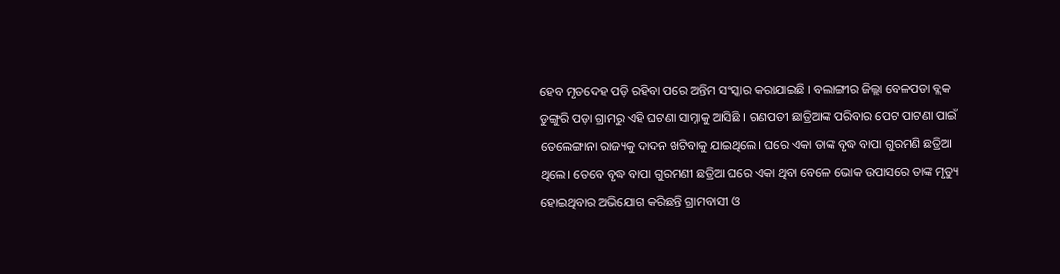ହେବ ମୃତଦେହ ପଡ଼ି ରହିବା ପରେ ଅନ୍ତିମ ସଂସ୍କାର କରାଯାଇଛି । ବଲାଙ୍ଗୀର ଜିଲ୍ଲା ବେଳପଡା ବ୍ଲକ ଡୁଙ୍ଗୁରି ପଡ଼ା ଗ୍ରାମରୁ ଏହି ଘଟଣା ସାମ୍ନାକୁ ଆସିଛି । ଗଣପତୀ ଛାତ୍ରିଆଙ୍କ ପରିବାର ପେଟ ପାଟଣା ପାଇଁ ତେଲେଙ୍ଗାନା ରାଜ୍ୟକୁ ଦାଦନ ଖଟିବାକୁ ଯାଇଥିଲେ। ଘରେ ଏକା ତାଙ୍କ ବୃଦ୍ଧ ବାପା ଗୁରମଣି ଛତ୍ରିଆ ଥିଲେ। ତେବେ ବୃଦ୍ଧ ବାପା ଗୁରମଣୀ ଛତ୍ରିଆ ଘରେ ଏକା ଥିବା ବେଳେ ଭୋକ ଉପାସରେ ତାଙ୍କ ମୃତ୍ୟୁ ହୋଇଥିବାର ଅଭିଯୋଗ କରିଛନ୍ତି ଗ୍ରାମବାସୀ ଓ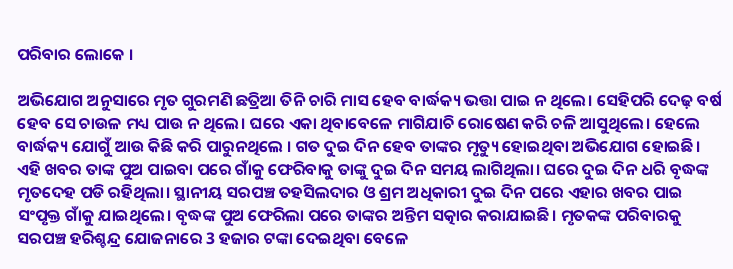ପରିବାର ଲୋକେ ।

ଅଭିଯୋଗ ଅନୁସାରେ ମୃତ ଗୁରମଣି ଛତ୍ରିଆ ତିନି ଚାରି ମାସ ହେବ ବାର୍ଦ୍ଧକ୍ୟ ଭତ୍ତା ପାଇ ନ ଥିଲେ। ସେହିପରି ଦେଢ଼ ବର୍ଷ ହେବ ସେ ଚାଉଳ ମଧ୍ୟ ପାଉ ନ ଥିଲେ। ଘରେ ଏକା ଥିବାବେଳେ ମାଗିଯାଚି ରୋଷେଣ କରି ଚଳି ଆସୁଥିଲେ। ହେଲେ ବାର୍ଦ୍ଧକ୍ୟ ଯୋଗୁଁ ଆଉ କିଛି କରି ପାରୁନଥିଲେ । ଗତ ଦୁଇ ଦିନ ହେବ ତାଙ୍କର ମୃତ୍ୟୁ ହୋଇଥିବା ଅଭିଯୋଗ ହୋଇଛି। ଏହି ଖବର ତାଙ୍କ ପୁଅ ପାଇବା ପରେ ଗାଁକୁ ଫେରିବାକୁ ତାଙ୍କୁ ଦୁଇ ଦିନ ସମୟ ଲାଗିଥିଲା। ଘରେ ଦୁଇ ଦିନ ଧରି ବୃଦ୍ଧଙ୍କ ମୃତଦେହ ପଡି ରହିଥିଲା। ସ୍ଥାନୀୟ ସରପଞ୍ଚ ତହସିଲଦାର ଓ ଶ୍ରମ ଅଧିକାରୀ ଦୁଇ ଦିନ ପରେ ଏହାର ଖବର ପାଇ ସଂପୃକ୍ତ ଗାଁକୁ ଯାଇଥିଲେ। ବୃଦ୍ଧଙ୍କ ପୁଅ ଫେରିଲା ପରେ ତାଙ୍କର ଅନ୍ତିମ ସତ୍କାର କରାଯାଇଛି। ମୃତକଙ୍କ ପରିବାରକୁ ସରପଞ୍ଚ ହରିଶ୍ଚନ୍ଦ୍ର ଯୋଜନାରେ 3 ହଜାର ଟଙ୍କା ଦେଇଥିବା ବେଳେ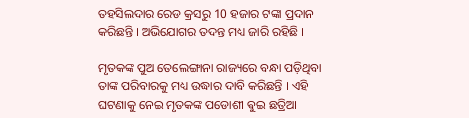ତହସିଲଦାର ରେଡ କ୍ରସରୁ 10 ହଜାର ଟଙ୍କା ପ୍ରଦାନ କରିଛନ୍ତି । ଅଭିଯୋଗର ତଦନ୍ତ ମଧ୍ୟ ଜାରି ରହିଛି ।

ମୃତକଙ୍କ ପୁଅ ତେଲେଙ୍ଗାନା ରାଜ୍ୟରେ ବନ୍ଧା ପଡ଼ିଥିବା ତାଙ୍କ ପରିବାରକୁ ମଧ୍ୟ ଉଦ୍ଧାର ଦାବି କରିଛନ୍ତି । ଏହି ଘଟଣାକୁ ନେଇ ମୃତକଙ୍କ ପଡୋଶୀ ଵୁଇ ଛତ୍ରିଆ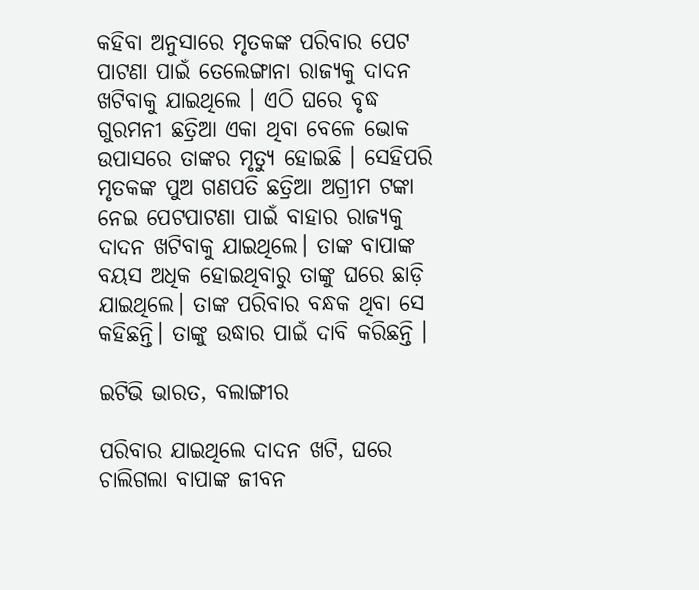କହିବା ଅନୁସାରେ ମୃତକଙ୍କ ପରିବାର ପେଟ ପାଟଣା ପାଇଁ ତେଲେଙ୍ଗାନା ରାଜ୍ୟକୁ ଦାଦନ ଖଟିବାକୁ ଯାଇଥିଲେ । ଏଠି ଘରେ ବୃଦ୍ଧ ଗୁରମନୀ ଛତ୍ରିଆ ଏକା ଥିବା ବେଳେ ଭୋକ ଉପାସରେ ତାଙ୍କର ମୃତ୍ୟୁ ହୋଇଛି । ସେହିପରି ମୃତକଙ୍କ ପୁଅ ଗଣପତି ଛତ୍ରିଆ ଅଗ୍ରୀମ ଟଙ୍କା ନେଇ ପେଟପାଟଣା ପାଇଁ ବାହାର ରାଜ୍ୟକୁ ଦାଦନ ଖଟିବାକୁ ଯାଇଥିଲେ। ତାଙ୍କ ବାପାଙ୍କ ବୟସ ଅଧିକ ହୋଇଥିବାରୁ ତାଙ୍କୁ ଘରେ ଛାଡ଼ି ଯାଇଥିଲେ। ତାଙ୍କ ପରିବାର ବନ୍ଧକ ଥିବା ସେ କହିଛନ୍ତି। ତାଙ୍କୁ ଉଦ୍ଧାର ପାଇଁ ଦାବି କରିଛନ୍ତି ।

ଇଟିଭି ଭାରତ, ବଲାଙ୍ଗୀର

ପରିବାର ଯାଇଥିଲେ ଦାଦନ ଖଟି, ଘରେ ଚାଲିଗଲା ବାପାଙ୍କ ଜୀବନ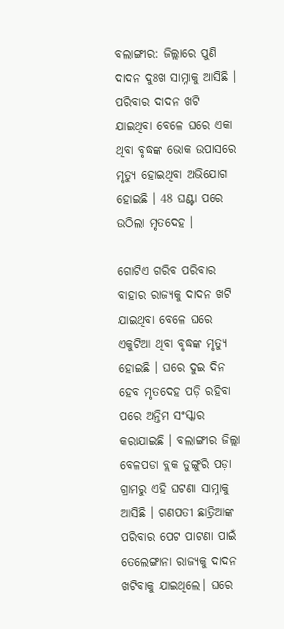ବଲାଙ୍ଗୀର: ଜିଲ୍ଲାରେ ପୁଣି ଦାଦନ ଦୁଃଖ ସାମ୍ନାକୁ ଆସିଛି । ପରିବାର ଦାଦନ ଖଟି ଯାଇଥିବା ବେଳେ ଘରେ ଏକା ଥିବା ବୃଦ୍ଧଙ୍କ ଭୋକ ଉପାସରେ ମୃତ୍ୟୁ ହୋଇଥିବା ଅଭିଯୋଗ ହୋଇଛି । 48 ଘଣ୍ଟା ପରେ ଉଠିଲା ମୃତଦେହ ।

ଗୋଟିଏ ଗରିବ ପରିବାର ବାହାର ରାଜ୍ୟକୁ ଦାଦନ ଖଟି ଯାଇଥିବା ବେଳେ ଘରେ ଏକୁଟିଆ ଥିବା ବୃଦ୍ଧଙ୍କ ମୃତ୍ୟୁ ହୋଇଛି । ଘରେ ଦୁଇ ଦିନ ହେବ ମୃତଦେହ ପଡ଼ି ରହିବା ପରେ ଅନ୍ତିମ ସଂସ୍କାର କରାଯାଇଛି । ବଲାଙ୍ଗୀର ଜିଲ୍ଲା ବେଳପଡା ବ୍ଲକ ଡୁଙ୍ଗୁରି ପଡ଼ା ଗ୍ରାମରୁ ଏହି ଘଟଣା ସାମ୍ନାକୁ ଆସିଛି । ଗଣପତୀ ଛାତ୍ରିଆଙ୍କ ପରିବାର ପେଟ ପାଟଣା ପାଇଁ ତେଲେଙ୍ଗାନା ରାଜ୍ୟକୁ ଦାଦନ ଖଟିବାକୁ ଯାଇଥିଲେ। ଘରେ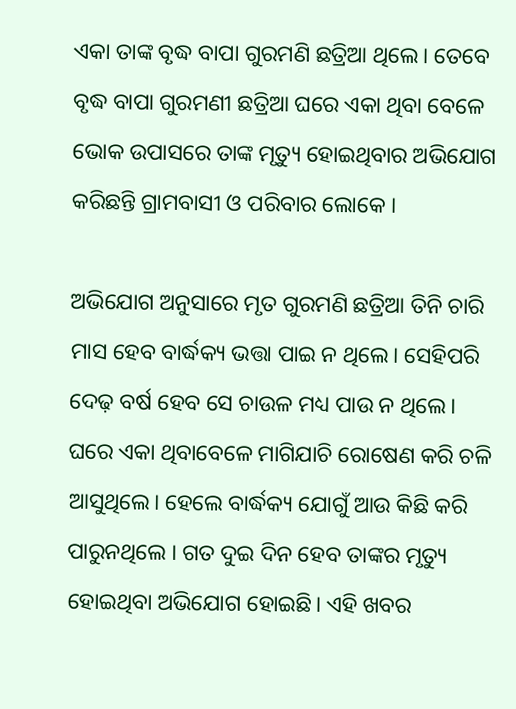ଏକା ତାଙ୍କ ବୃଦ୍ଧ ବାପା ଗୁରମଣି ଛତ୍ରିଆ ଥିଲେ। ତେବେ ବୃଦ୍ଧ ବାପା ଗୁରମଣୀ ଛତ୍ରିଆ ଘରେ ଏକା ଥିବା ବେଳେ ଭୋକ ଉପାସରେ ତାଙ୍କ ମୃତ୍ୟୁ ହୋଇଥିବାର ଅଭିଯୋଗ କରିଛନ୍ତି ଗ୍ରାମବାସୀ ଓ ପରିବାର ଲୋକେ ।

ଅଭିଯୋଗ ଅନୁସାରେ ମୃତ ଗୁରମଣି ଛତ୍ରିଆ ତିନି ଚାରି ମାସ ହେବ ବାର୍ଦ୍ଧକ୍ୟ ଭତ୍ତା ପାଇ ନ ଥିଲେ। ସେହିପରି ଦେଢ଼ ବର୍ଷ ହେବ ସେ ଚାଉଳ ମଧ୍ୟ ପାଉ ନ ଥିଲେ। ଘରେ ଏକା ଥିବାବେଳେ ମାଗିଯାଚି ରୋଷେଣ କରି ଚଳି ଆସୁଥିଲେ। ହେଲେ ବାର୍ଦ୍ଧକ୍ୟ ଯୋଗୁଁ ଆଉ କିଛି କରି ପାରୁନଥିଲେ । ଗତ ଦୁଇ ଦିନ ହେବ ତାଙ୍କର ମୃତ୍ୟୁ ହୋଇଥିବା ଅଭିଯୋଗ ହୋଇଛି। ଏହି ଖବର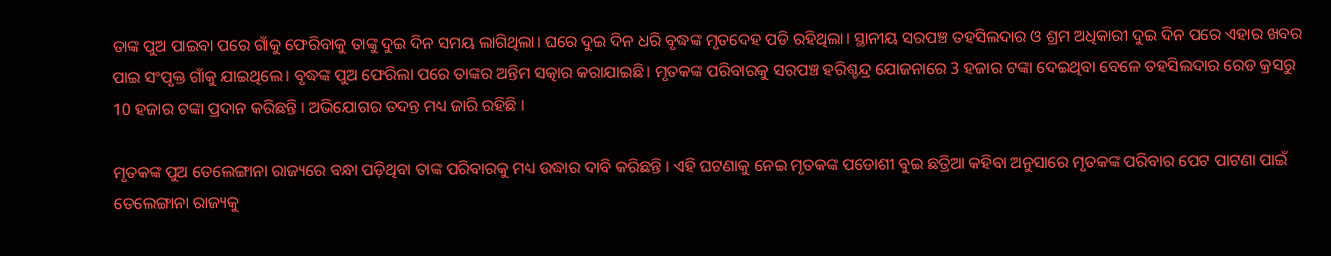ତାଙ୍କ ପୁଅ ପାଇବା ପରେ ଗାଁକୁ ଫେରିବାକୁ ତାଙ୍କୁ ଦୁଇ ଦିନ ସମୟ ଲାଗିଥିଲା। ଘରେ ଦୁଇ ଦିନ ଧରି ବୃଦ୍ଧଙ୍କ ମୃତଦେହ ପଡି ରହିଥିଲା। ସ୍ଥାନୀୟ ସରପଞ୍ଚ ତହସିଲଦାର ଓ ଶ୍ରମ ଅଧିକାରୀ ଦୁଇ ଦିନ ପରେ ଏହାର ଖବର ପାଇ ସଂପୃକ୍ତ ଗାଁକୁ ଯାଇଥିଲେ। ବୃଦ୍ଧଙ୍କ ପୁଅ ଫେରିଲା ପରେ ତାଙ୍କର ଅନ୍ତିମ ସତ୍କାର କରାଯାଇଛି। ମୃତକଙ୍କ ପରିବାରକୁ ସରପଞ୍ଚ ହରିଶ୍ଚନ୍ଦ୍ର ଯୋଜନାରେ 3 ହଜାର ଟଙ୍କା ଦେଇଥିବା ବେଳେ ତହସିଲଦାର ରେଡ କ୍ରସରୁ 10 ହଜାର ଟଙ୍କା ପ୍ରଦାନ କରିଛନ୍ତି । ଅଭିଯୋଗର ତଦନ୍ତ ମଧ୍ୟ ଜାରି ରହିଛି ।

ମୃତକଙ୍କ ପୁଅ ତେଲେଙ୍ଗାନା ରାଜ୍ୟରେ ବନ୍ଧା ପଡ଼ିଥିବା ତାଙ୍କ ପରିବାରକୁ ମଧ୍ୟ ଉଦ୍ଧାର ଦାବି କରିଛନ୍ତି । ଏହି ଘଟଣାକୁ ନେଇ ମୃତକଙ୍କ ପଡୋଶୀ ଵୁଇ ଛତ୍ରିଆ କହିବା ଅନୁସାରେ ମୃତକଙ୍କ ପରିବାର ପେଟ ପାଟଣା ପାଇଁ ତେଲେଙ୍ଗାନା ରାଜ୍ୟକୁ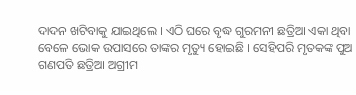ଦାଦନ ଖଟିବାକୁ ଯାଇଥିଲେ । ଏଠି ଘରେ ବୃଦ୍ଧ ଗୁରମନୀ ଛତ୍ରିଆ ଏକା ଥିବା ବେଳେ ଭୋକ ଉପାସରେ ତାଙ୍କର ମୃତ୍ୟୁ ହୋଇଛି । ସେହିପରି ମୃତକଙ୍କ ପୁଅ ଗଣପତି ଛତ୍ରିଆ ଅଗ୍ରୀମ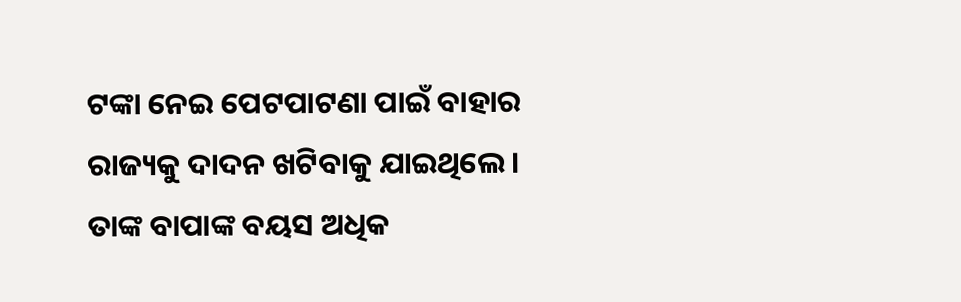ଟଙ୍କା ନେଇ ପେଟପାଟଣା ପାଇଁ ବାହାର ରାଜ୍ୟକୁ ଦାଦନ ଖଟିବାକୁ ଯାଇଥିଲେ। ତାଙ୍କ ବାପାଙ୍କ ବୟସ ଅଧିକ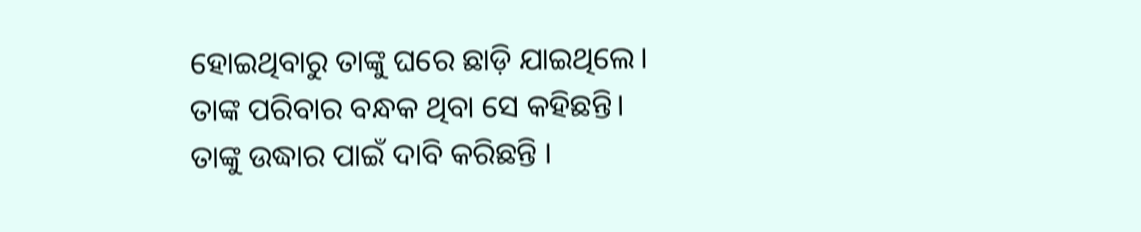ହୋଇଥିବାରୁ ତାଙ୍କୁ ଘରେ ଛାଡ଼ି ଯାଇଥିଲେ। ତାଙ୍କ ପରିବାର ବନ୍ଧକ ଥିବା ସେ କହିଛନ୍ତି। ତାଙ୍କୁ ଉଦ୍ଧାର ପାଇଁ ଦାବି କରିଛନ୍ତି ।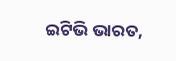ଇଟିଭି ଭାରତ,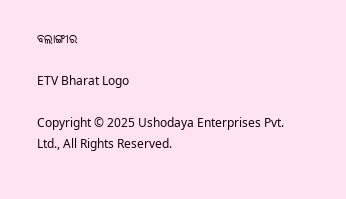ବଲାଙ୍ଗୀର

ETV Bharat Logo

Copyright © 2025 Ushodaya Enterprises Pvt. Ltd., All Rights Reserved.